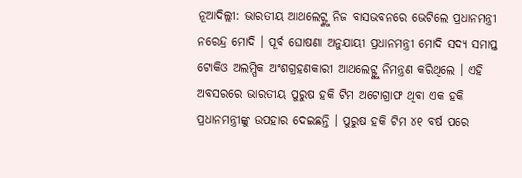ନୂଆଦିଲ୍ଲୀ: ଭାରତୀୟ ଆଥଲେଟ୍ଙ୍କୁ ନିଜ ବାସଭବନରେ ଭେଟିଲେ ପ୍ରଧାନମନ୍ତ୍ରୀ ନରେନ୍ଦ୍ର ମୋଦି । ପୂର୍ବ ଘୋଷଣା ଅନୁଯାୟୀ ପ୍ରଧାନମନ୍ତ୍ରୀ ମୋଦି ସଦ୍ୟ ସମାପ୍ତ ଟୋକିଓ ଅଲମ୍ପିକ ଅଂଶଗ୍ରହଣକାରୀ ଆଥଲେଟ୍ଙ୍କୁ ନିମନ୍ତ୍ରଣ କରିଥିଲେ । ଏହି ଅବସରରେ ଭାରତୀୟ ପୁରୁଷ ହକି ଟିମ ଅଟୋଗ୍ରାଫ ଥିବା ଏକ ହକି ପ୍ରଧାନମନ୍ତ୍ରୀଙ୍କୁ ଉପହାର ଦେଇଛନ୍ତି । ପୁରୁଷ ହକି ଟିମ ୪୧ ବର୍ଷ ପରେ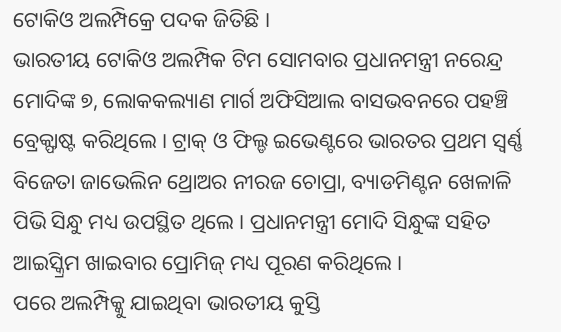ଟୋକିଓ ଅଲମ୍ପିକ୍ରେ ପଦକ ଜିତିଛି ।
ଭାରତୀୟ ଟୋକିଓ ଅଲମ୍ପିକ ଟିମ ସୋମବାର ପ୍ରଧାନମନ୍ତ୍ରୀ ନରେନ୍ଦ୍ର ମୋଦିଙ୍କ ୭, ଲୋକକଲ୍ୟାଣ ମାର୍ଗ ଅଫିସିଆଲ ବାସଭବନରେ ପହଞ୍ଚି ବ୍ରେକ୍ଫାଷ୍ଟ କରିଥିଲେ । ଟ୍ରାକ୍ ଓ ଫିଲ୍ଡ ଇଭେଣ୍ଟରେ ଭାରତର ପ୍ରଥମ ସ୍ବର୍ଣ୍ଣ ବିଜେତା ଜାଭେଲିନ ଥ୍ରୋଅର ନୀରଜ ଚୋପ୍ରା, ବ୍ୟାଡମିଣ୍ଟନ ଖେଳାଳି ପିଭି ସିନ୍ଧୁ ମଧ୍ୟ ଉପସ୍ଥିତ ଥିଲେ । ପ୍ରଧାନମନ୍ତ୍ରୀ ମୋଦି ସିନ୍ଧୁଙ୍କ ସହିତ ଆଇସ୍କ୍ରିମ ଖାଇବାର ପ୍ରୋମିଜ୍ ମଧ୍ୟ ପୂରଣ କରିଥିଲେ ।
ପରେ ଅଲମ୍ପିକ୍କୁ ଯାଇଥିବା ଭାରତୀୟ କୁସ୍ତି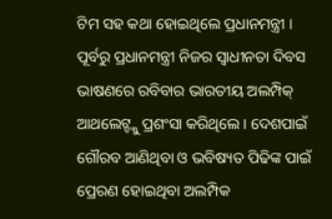ଟିମ ସହ କଥା ହୋଇଥିଲେ ପ୍ରଧାନମନ୍ତ୍ରୀ । ପୂର୍ବରୁ ପ୍ରଧାନମନ୍ତ୍ରୀ ନିଜର ସ୍ବାଧୀନତା ଦିବସ ଭାଷଣରେ ରବିବାର ଭାରତୀୟ ଅଲମ୍ପିକ୍ ଆଥଲେଟ୍ଙ୍କୁ ପ୍ରଶଂସା କରିଥିଲେ । ଦେଶପାଇଁ ଗୌରବ ଆଣିଥିବା ଓ ଭବିଷ୍ୟତ ପିଢିଙ୍କ ପାଇଁ ପ୍ରେରଣ ହୋଇଥିବା ଅଲମ୍ପିକ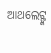ଆଥଲେଟ୍ଙ୍କ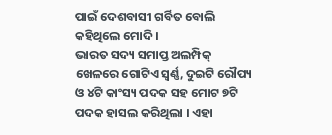ପାଇଁ ଦେଶବାସୀ ଗର୍ବିତ ବୋଲି କହିଥିଲେ ମୋଦି ।
ଭାରତ ସଦ୍ୟ ସମାପ୍ତ ଅଲମ୍ପିକ୍ ଖେଳରେ ଗୋଟିଏ ସ୍ବର୍ଣ୍ଣ, ଦୁଇଟି ରୌପ୍ୟ ଓ ୪ଟି କାଂସ୍ୟ ପଦକ ସହ ମୋଟ ୭ଟି ପଦକ ହାସଲ କରିଥିଲା । ଏହା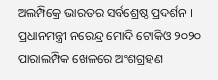ଅଲମ୍ପିକ୍ରେ ଭାରତର ସର୍ବଶ୍ରେଷ୍ଠ ପ୍ରଦର୍ଶନ । ପ୍ରଧାନମନ୍ତ୍ରୀ ନରେନ୍ଦ୍ର ମୋଦି ଟୋକିଓ ୨୦୨୦ ପାରାଲମ୍ପିକ ଖେଳରେ ଅଂଶଗ୍ରହଣ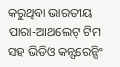କରୁଥିବା ଭାରତୀୟ ପାରା-ଆଥଲେଟ୍ ଟିମ ସହ ଭିଡିଓ କନ୍ଫରେନ୍ସିଂ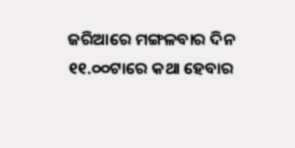ଜରିଆରେ ମଙ୍ଗଳବାର ଦିନ ୧୧.୦୦ଟାରେ କଥା ହେବାର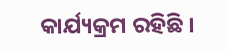କାର୍ଯ୍ୟକ୍ରମ ରହିଛି ।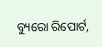ବ୍ୟୁରୋ ରିପୋର୍ଟ,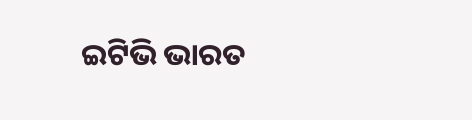ଇଟିଭି ଭାରତ